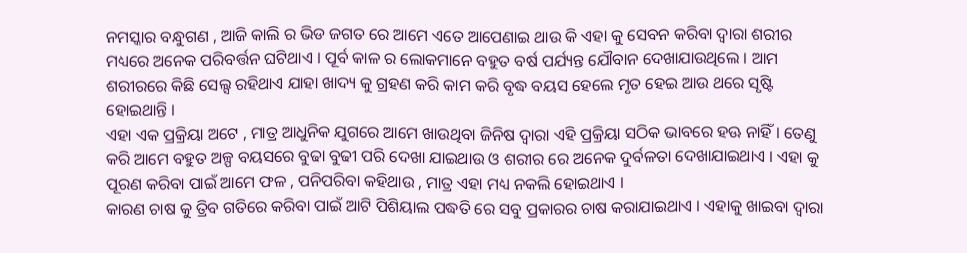ନମସ୍କାର ବନ୍ଧୁଗଣ , ଆଜି କାଲି ର ଭିଡ ଜଗତ ରେ ଆମେ ଏତେ ଆପେଣାଇ ଥାଉ କି ଏହା କୁ ସେବନ କରିବା ଦ୍ଵାରା ଶରୀର ମଧ୍ୟରେ ଅନେକ ପରିବର୍ତ୍ତନ ଘଟିଥାଏ । ପୂର୍ବ କାଳ ର ଲୋକମାନେ ବହୁତ ବର୍ଷ ପର୍ଯ୍ୟନ୍ତ ଯୌବାନ ଦେଖାଯାଉଥିଲେ । ଆମ ଶରୀରରେ କିଛି ସେଲ୍ସ ରହିଥାଏ ଯାହା ଖାଦ୍ୟ କୁ ଗ୍ରହଣ କରି କାମ କରି ବୃଦ୍ଧ ବୟସ ହେଲେ ମୃତ ହେଇ ଆଉ ଥରେ ସୃଷ୍ଟି ହୋଇଥାନ୍ତି ।
ଏହା ଏକ ପ୍ରକ୍ରିୟା ଅଟେ , ମାତ୍ର ଆଧୁନିକ ଯୁଗରେ ଆମେ ଖାଉଥିବା ଜିନିଷ ଦ୍ଵାରା ଏହି ପ୍ରକ୍ରିୟା ସଠିକ ଭାବରେ ହଊ ନାହିଁ । ତେଣୁ କରି ଆମେ ବହୁତ ଅଳ୍ପ ବୟସରେ ବୁଢା ବୁଢୀ ପରି ଦେଖା ଯାଇଥାଉ ଓ ଶରୀର ରେ ଅନେକ ଦୁର୍ବଳତା ଦେଖାଯାଇଥାଏ । ଏହା କୁ ପୂରଣ କରିବା ପାଇଁ ଆମେ ଫଳ , ପନିପରିବା କହିଥାଉ , ମାତ୍ର ଏହା ମଧ୍ୟ ନକଲି ହୋଇଥାଏ ।
କାରଣ ଚାଷ କୁ ତ୍ରିବ ଗତିରେ କରିବା ପାଇଁ ଆଟି ପିଶିୟାଲ ପଦ୍ଧତି ରେ ସବୁ ପ୍ରକାରର ଚାଷ କରାଯାଇଥାଏ । ଏହାକୁ ଖାଇବା ଦ୍ଵାରା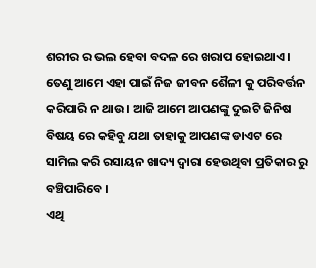ଶରୀର ର ଭଲ ହେବା ବଦଳ ରେ ଖରାପ ହୋଇଥାଏ । ତେଣୁ ଆମେ ଏହା ପାଇଁ ନିଜ ଜୀବନ ଶୈଳୀ କୁ ପରିବର୍ତ୍ତନ କରିପାରି ନ ଥାଉ । ଆଜି ଆମେ ଆପଣଙ୍କୁ ଦୁଇଟି ଜିନିଷ ବିଷୟ ରେ କହିବୁ ଯଥା ତାହାକୁ ଆପଣଙ୍କ ଡାଏଟ ରେ ସାମିଲ କରି ରସାୟନ ଖାଦ୍ୟ ଦ୍ଵାରା ହେଉଥିବା ପ୍ରତିକାର ରୁ ବଞ୍ଚିପାରିବେ ।
ଏଥି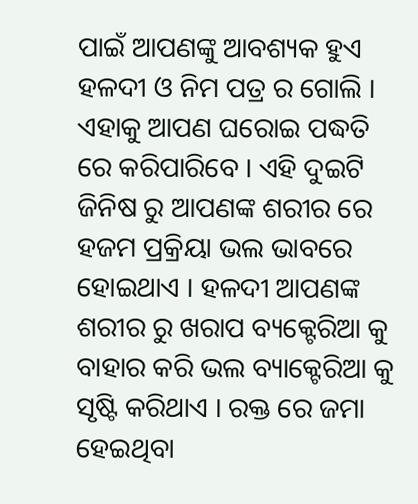ପାଇଁ ଆପଣଙ୍କୁ ଆବଶ୍ୟକ ହୁଏ ହଳଦୀ ଓ ନିମ ପତ୍ର ର ଗୋଲି । ଏହାକୁ ଆପଣ ଘରୋଇ ପଦ୍ଧତି ରେ କରିପାରିବେ । ଏହି ଦୁଇଟି ଜିନିଷ ରୁ ଆପଣଙ୍କ ଶରୀର ରେ ହଜମ ପ୍ରକ୍ରିୟା ଭଲ ଭାବରେ ହୋଇଥାଏ । ହଳଦୀ ଆପଣଙ୍କ ଶରୀର ରୁ ଖରାପ ବ୍ୟକ୍ଟେରିଆ କୁ ବାହାର କରି ଭଲ ବ୍ୟାକ୍ଟେରିଆ କୁ ସୃଷ୍ଟି କରିଥାଏ । ରକ୍ତ ରେ ଜମା ହେଇଥିବା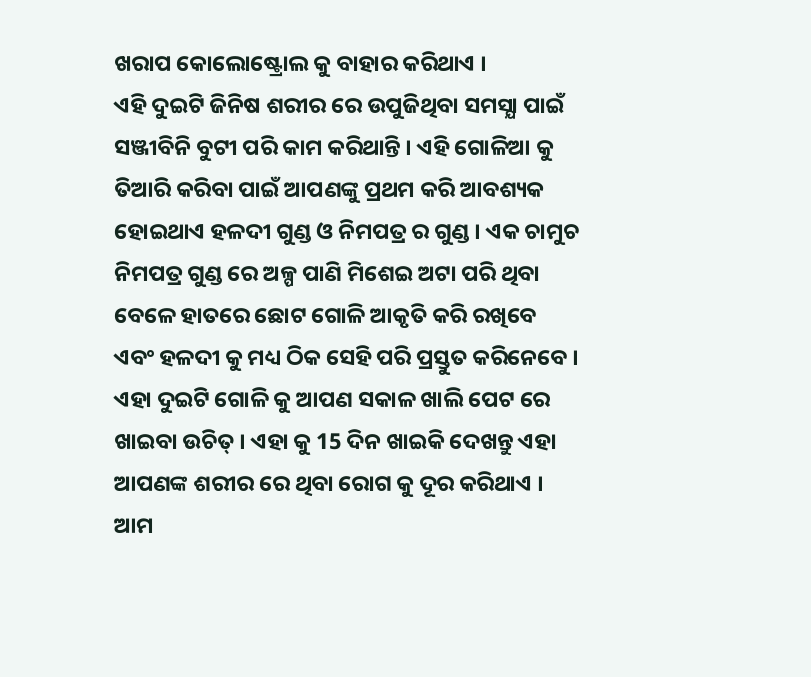ଖରାପ କୋଲୋଷ୍ଟ୍ରୋଲ କୁ ବାହାର କରିଥାଏ ।
ଏହି ଦୁଇଟି ଜିନିଷ ଶରୀର ରେ ଉପୁଜିଥିବା ସମସ୍ଯା ପାଇଁ ସଞ୍ଜୀବିନି ବୁଟୀ ପରି କାମ କରିଥାନ୍ତି । ଏହି ଗୋଳିଆ କୁ ତିଆରି କରିବା ପାଇଁ ଆପଣଙ୍କୁ ପ୍ରଥମ କରି ଆବଶ୍ୟକ ହୋଇଥାଏ ହଳଦୀ ଗୁଣ୍ଡ ଓ ନିମପତ୍ର ର ଗୁଣ୍ଡ । ଏକ ଚାମୁଚ ନିମପତ୍ର ଗୁଣ୍ଡ ରେ ଅଳ୍ପ ପାଣି ମିଶେଇ ଅଟା ପରି ଥିବା ବେଳେ ହାତରେ ଛୋଟ ଗୋଳି ଆକୃତି କରି ରଖିବେ ଏବଂ ହଳଦୀ କୁ ମଧ୍ୟ ଠିକ ସେହି ପରି ପ୍ରସ୍ତୁତ କରିନେବେ ।
ଏହା ଦୁଇଟି ଗୋଳି କୁ ଆପଣ ସକାଳ ଖାଲି ପେଟ ରେ ଖାଇବା ଉଚିତ୍ । ଏହା କୁ 15 ଦିନ ଖାଇକି ଦେଖନ୍ତୁ ଏହା ଆପଣଙ୍କ ଶରୀର ରେ ଥିବା ରୋଗ କୁ ଦୂର କରିଥାଏ । ଆମ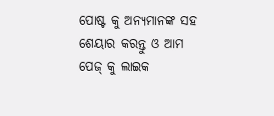ପୋଷ୍ଟ କୁ ଅନ୍ୟମାନଙ୍କ ସହ ଶେୟାର କରନ୍ତୁ ଓ ଆମ ପେଜ୍ କୁ ଲାଇକ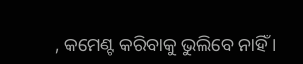, କମେଣ୍ଟ କରିବାକୁ ଭୁଲିବେ ନାହିଁ ।